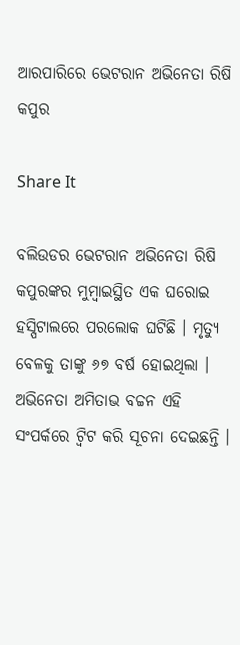ଆରପାରିରେ ଭେଟରାନ ଅଭିନେତା ରିଷି କପୁର

Share It

ବଲିଉଡର ଭେଟରାନ ଅଭିନେତା ରିଷି କପୁରଙ୍କର ମୁମ୍ବାଇସ୍ଥିତ ଏକ ଘରୋଇ ହସ୍ପିଟାଲରେ ପରଲୋକ ଘଟିଛି । ମୃତ୍ୟୁ ବେଳକୁ ତାଙ୍କୁ ୬୭ ବର୍ଷ ହୋଇଥିଲା । ଅଭିନେତା ଅମିତାଭ ବଚ୍ଚନ ଏହି ସଂପର୍କରେ ଟ୍ୱିଟ କରି ସୂଚନା ଦେଇଛନ୍ତି ।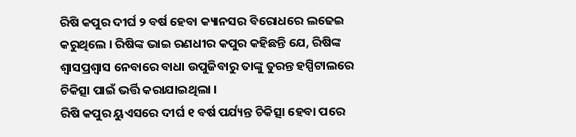ରିଷି କପୁର ଦୀର୍ଘ ୨ ବର୍ଷ ହେବା କ୍ୟାନସର ବିରୋଧରେ ଲଢେଇ କରୁଥିଲେ । ରିଷିଙ୍କ ଭାଇ ରଣଧୀର କପୁର କହିଛନ୍ତି ଯେ, ରିଷିଙ୍କ ଶ୍ୱାସପ୍ରଶ୍ୱାସ ନେବାରେ ବାଧା ଉପୁଜିବାରୁ ତାଙ୍କୁ ତୁରନ୍ତ ହସ୍ପିଟାଲରେ ଚିକିତ୍ସା ପାଇଁ ଭର୍ତ୍ତି କରାଯାଇଥିଲା ।
ରିଷି କପୁର ୟୁଏସରେ ଦୀର୍ଘ ୧ ବର୍ଷ ପର୍ଯ୍ୟନ୍ତ ଚିକିତ୍ସା ହେବା ପରେ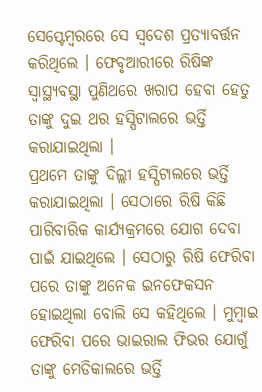ସେପ୍ଟେମ୍ବରରେ ସେ ସ୍ୱଦେଶ ପ୍ରତ୍ୟାବର୍ତ୍ତନ କରିଥିଲେ । ଫେବୃଆରୀରେ ରିଷିଙ୍କ ସ୍ୱାସ୍ଥ୍ୟବସ୍ଥା ପୁଣିଥରେ ଖରାପ ହେବା ହେତୁ ତାଙ୍କୁ ଦୁଇ ଥର ହସ୍ପିଟାଲରେ ଭର୍ତ୍ତି କରାଯାଇଥିଲା ।
ପ୍ରଥମେ ତାଙ୍କୁ ଦିଲ୍ଲୀ ହସ୍ପିଟାଲରେ ଭର୍ତ୍ତି କରାଯାଇଥିଲା । ସେଠାରେ ରିଷି କିଛି ପାରିବାରିକ କାର୍ଯ୍ୟକ୍ରମରେ ଯୋଗ ଦେବା ପାଇଁ ଯାଇଥିଲେ । ସେଠାରୁ ରିଷି ଫେରିବା ପରେ ତାଙ୍କୁ ଅନେକ ଇନଫେକସନ ହୋଇଥିଲା ବୋଲି ସେ କହିଥିଲେ । ମୁମ୍ବାଇ ଫେରିବା ପରେ ଭାଇରାଲ ଫିଭର ଯୋଗୁଁ ତାଙ୍କୁ ମେଡିକାଲରେ ଭର୍ତ୍ତି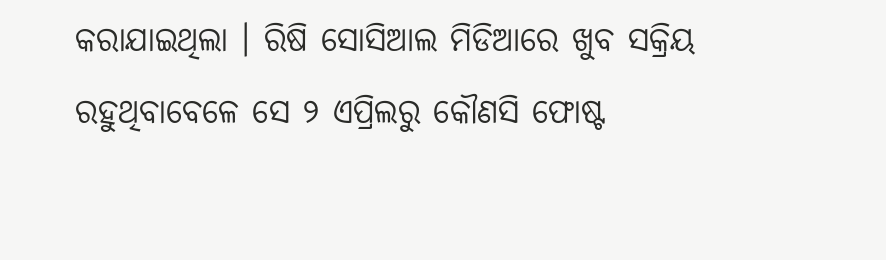କରାଯାଇଥିଲା । ରିଷି ସୋସିଆଲ ମିଡିଆରେ ଖୁବ ସକ୍ରିୟ ରହୁଥିବାବେଳେ ସେ ୨ ଏପ୍ରିଲରୁ କୌଣସି ଫୋଷ୍ଟ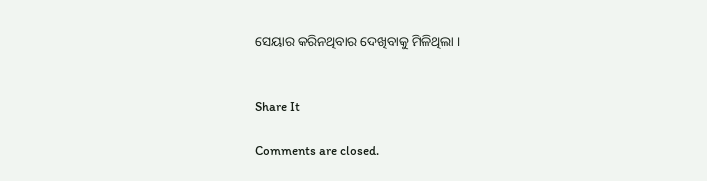ସେୟାର କରିନଥିବାର ଦେଖିବାକୁ ମିଳିଥିଲା ।


Share It

Comments are closed.